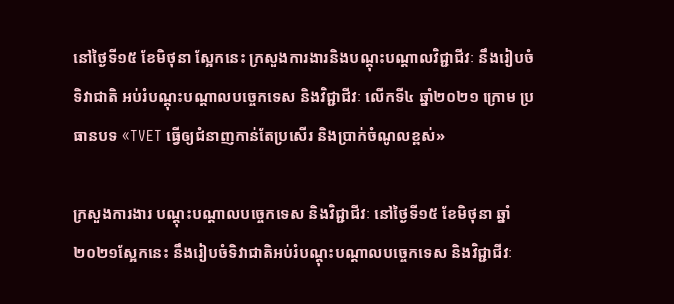នៅថ្ងៃទី១៥ ខែមិថុនា ស្អែកនេះ ក្រសួងការងារនិងបណ្តុះបណ្តាលវិជ្ជាជីវៈ នឹងរៀបចំ ទិវាជាតិ អប់រំបណ្តុះបណ្តាលបច្ចេកទេស និងវិជ្ជាជីវៈ លើកទី៤ ឆ្នាំ២០២១ ក្រោម ប្រធានបទ «TVET ធ្វើឲ្យជំនាញកាន់តែប្រសើរ និងប្រាក់ចំណូលខ្ពស់»

ក្រសួងការងារ បណ្តុះបណ្តាលបច្ចេកទេស និងវិជ្ជាជីវៈ នៅថ្ងៃទី១៥ ខែមិថុនា ឆ្នាំ២០២១ស្អែកនេះ នឹងរៀបចំទិវាជាតិអប់រំបណ្តុះបណ្តាលបច្ចេកទេស និងវិជ្ជាជីវៈ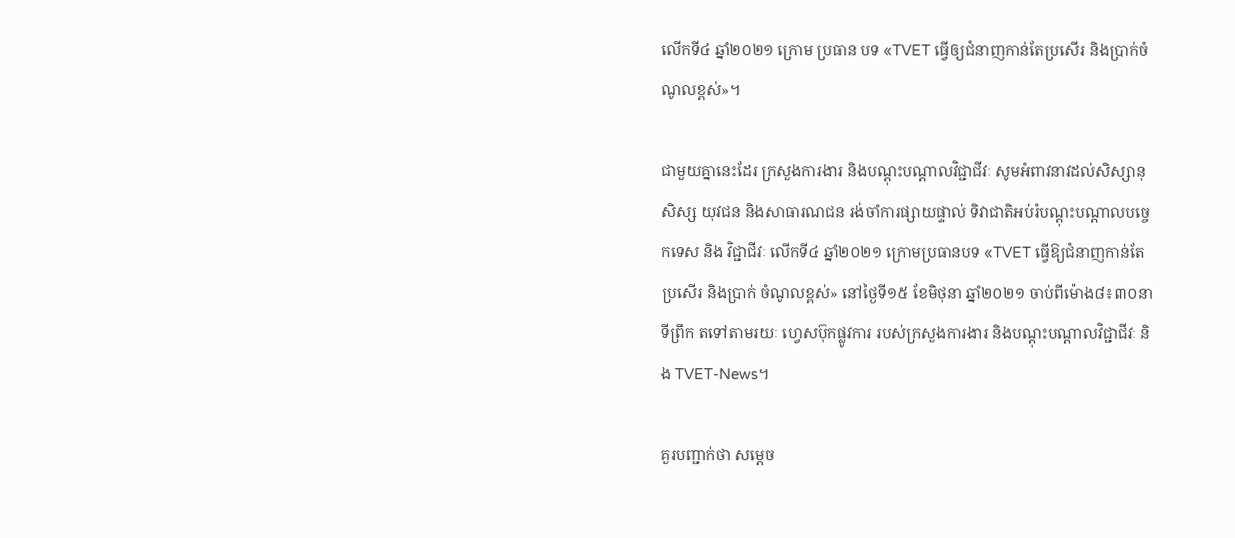លើកទី៤ ឆ្នាំ២០២១ ក្រោម ប្រធាន បទ «TVET ធ្វើឲ្យជំនាញកាន់តែប្រសើរ និងប្រាក់ចំណូលខ្ពស់»។

ជាមួយគ្នានេះដែរ ក្រសួងការងារ និងបណ្តុះបណ្តាលវិជ្ជាជីវៈ សូមអំពាវនាវដល់សិស្សានុសិស្ស យុវជន និងសាធារណជន រង់ចាំការផ្សាយផ្ទាល់ ទិវាជាតិអប់រំបណ្តុះបណ្តាលបច្ចេកទេស និង វិជ្ជាជីវៈ លើកទី៤ ឆ្នាំ២០២១ ក្រោមប្រធានបទ «TVET ធ្វើឱ្យជំនាញកាន់តែប្រសើរ និងប្រាក់ ចំណូលខ្ពស់» នៅថ្ងៃទី១៥ ខែមិថុនា ឆ្នាំ២០២១ ចាប់ពីម៉ោង៨៖៣០នាទីព្រឹក តទៅតាមរយៈ ហ្វេសប៊ុកផ្លូវការ របស់ក្រសួងការងារ និងបណ្ដុះបណ្ដាលវិជ្ជាជីវៈ និង TVET-News។

គួរបញ្ជាក់ថា សម្តេច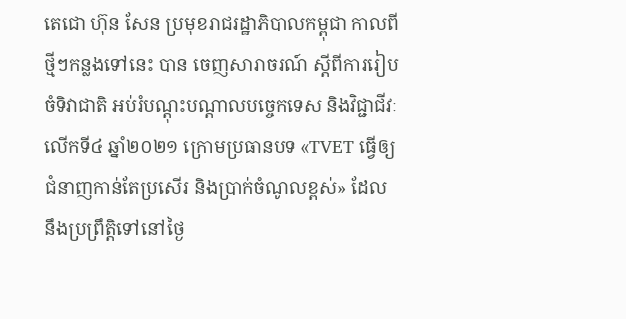តេជោ ហ៊ុន សែន ប្រមុខរាជរដ្ឋាភិបាលកម្ពុជា កាលពីថ្មីៗកន្លងទៅនេះ បាន ចេញសារាចរណ៍ ស្ដីពីការរៀបចំទិវាជាតិ អប់រំបណ្ដុះបណ្ដាលបច្ចេកទេស និងវិជ្ជាជីវៈ លើកទី៤ ឆ្នាំ២០២១ ក្រោមប្រធានបទ «TVET ធ្វើឲ្យជំនាញកាន់តែប្រសើរ និងប្រាក់ចំណូលខ្ពស់» ដែល នឹងប្រព្រឹត្តិទៅនៅថ្ងៃ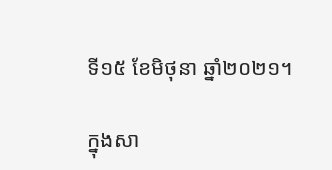ទី១៥ ខែមិថុនា ឆ្នាំ២០២១។

ក្នុងសា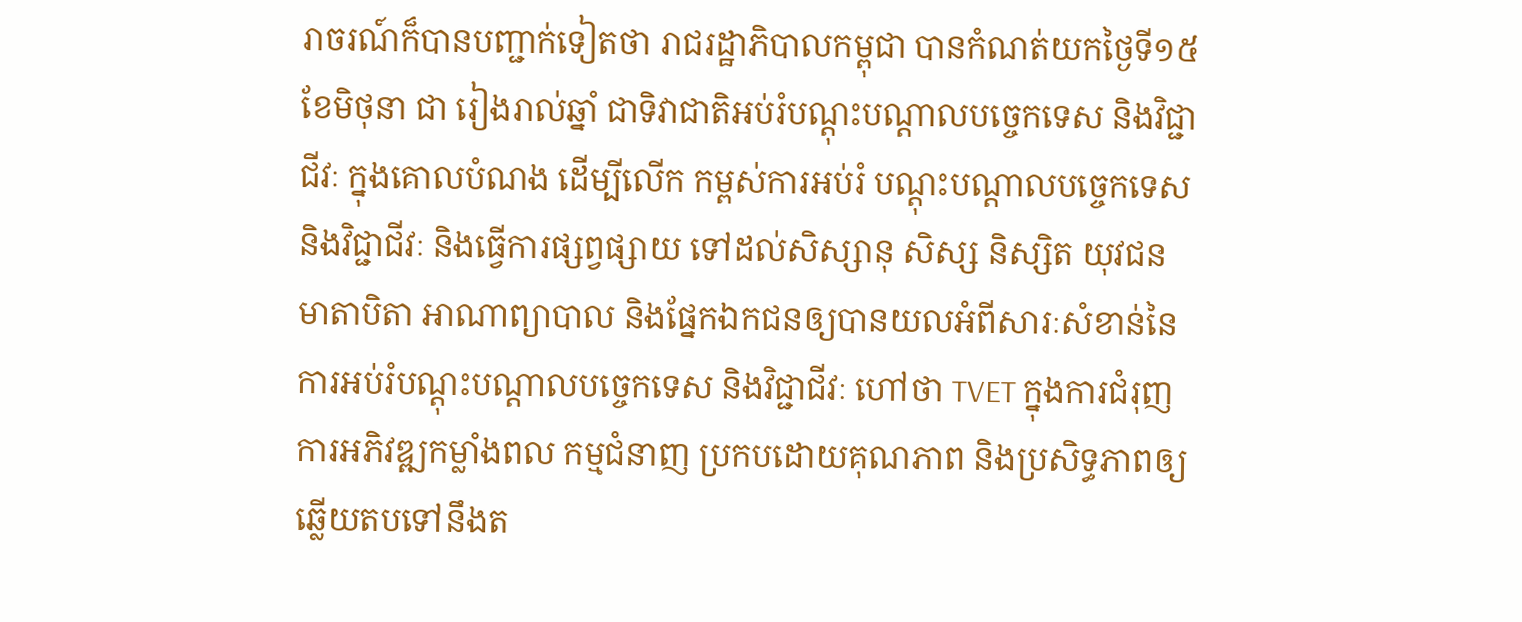រាចរណ៍ក៏បានបញ្ជាក់ទៀតថា រាជរដ្ឋាភិបាលកម្ពុជា បានកំណត់យកថ្ងៃទី១៥ ខែមិថុនា ជា រៀងរាល់ឆ្នាំ ជាទិវាជាតិអប់រំបណ្ដុះបណ្ដាលបច្ចេកទេស និងវិជ្ជាជីវៈ ក្នុងគោលបំណង ដើម្បីលើក កម្ពស់ការអប់រំ បណ្ដុះបណ្ដាលបច្ចេកទេស និងវិជ្ជាជីវៈ និងធ្វើការផ្សព្វផ្សាយ ទៅដល់សិស្សានុ សិស្ស និស្សិត យុវជន មាតាបិតា អាណាព្យាបាល និងផ្នែកឯកជនឲ្យបានយលអំពីសារៈសំខាន់នៃ ការអប់រំបណ្ដុះបណ្ដាលបច្ចេកទេស និងវិជ្ជាជីវៈ ហៅថា TVET ក្នុងការជំរុញការអភិវឌ្ឍកម្លាំងពល កម្មជំនាញ ប្រកបដោយគុណភាព និងប្រសិទ្ធភាពឲ្យឆ្លើយតបទៅនឹងត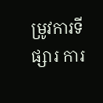ម្រូវការទីផ្សារ ការ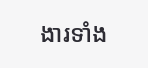ងារទាំង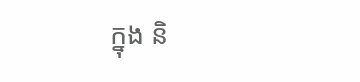ក្នុង និ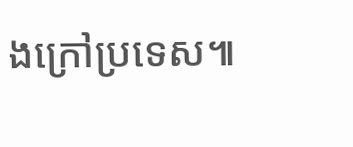ងក្រៅប្រទេស៕